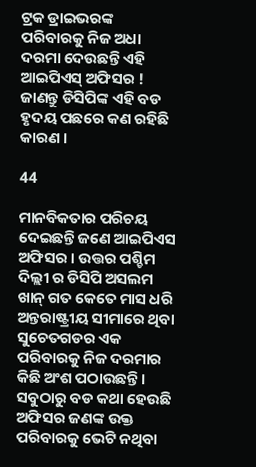ଟ୍ରକ ଡ୍ରାଇଭରଙ୍କ ପରିବାରକୁ ନିଜ ଅଧା ଦରମା ଦେଉଛନ୍ତି ଏହି ଆଇପିଏସ୍ ଅଫିସର ! ଜାଣନ୍ତୁ ଡିସିପିଙ୍କ ଏହି ବଡ ହୃଦୟ ପଛରେ କଣ ରହିଛି କାରଣ ।

44

ମାନବିକତାର ପରିଚୟ ଦେଇଛନ୍ତି ଜଣେ ଆଇପିଏସ ଅଫିସର । ଉତ୍ତର ପଶ୍ଚିମ ଦିଲ୍ଲୀ ର ଡିସିପି ଅସଲମ ଖାନ୍ ଗତ କେତେ ମାସ ଧରି ଅନ୍ତରାଷ୍ଟ୍ରୀୟ ସୀମାରେ ଥିବା ସୁଚେତଗଡର ଏକ ପରିବାରକୁ ନିଜ ଦରମାର କିଛି ଅଂଶ ପଠାଉଛନ୍ତି । ସବୁଠାରୁ ବଡ କଥା ହେଉଛି ଅଫିସର ଜଣଙ୍କ ଉକ୍ତ ପରିବାରକୁ ଭେଟି ନଥିବା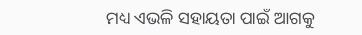ମଧ୍ୟ ଏଭଳି ସହାୟତା ପାଇଁ ଆଗକୁ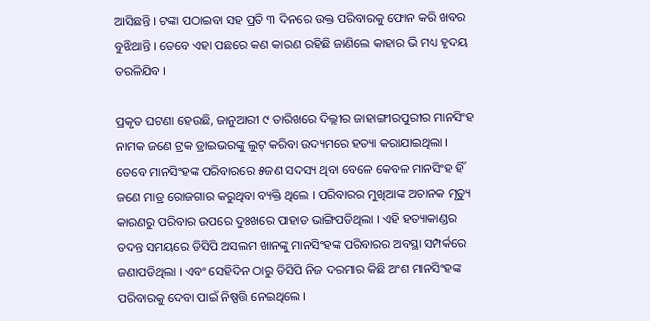ଆସିଛନ୍ତି । ଟଙ୍କା ପଠାଇବା ସହ ପ୍ରତି ୩ ଦିନରେ ଉକ୍ତ ପରିବାରକୁ ଫୋନ କରି ଖବର ବୁଝିଥାନ୍ତି । ତେବେ ଏହା ପଛରେ କଣ କାରଣ ରହିଛି ଜାଣିଲେ କାହାର ଭି ମଧ୍ୟ ହୃଦୟ ତରଳିଯିବ ।

ପ୍ରକୃତ ଘଟଣା ହେଉଛି, ଜାନୁଆରୀ ୯ ତାରିଖରେ ଦିଲ୍ଲୀର ଜାହାଙ୍ଗୀରପୁରୀର ମାନସିଂହ ନାମକ ଜଣେ ଟ୍ରକ ଡ୍ରାଇଭରଙ୍କୁ ଲୁଟ୍ କରିବା ଉଦ୍ୟମରେ ହତ୍ୟା କରାଯାଇଥିଲା । ତେବେ ମାନସିଂହଙ୍କ ପରିବାରରେ ୫ଜଣ ସଦସ୍ୟ ଥିବା ବେଳେ କେବଳ ମାନସିଂହ ହିଁ ଜଣେ ମାତ୍ର ରୋଜଗାର କରୁଥିବା ବ୍ୟକ୍ତି ଥିଲେ । ପରିବାରର ମୁଖିଆଙ୍କ ଅଚାନକ ମୃତ୍ୟୁ କାରଣରୁ ପରିବାର ଉପରେ ଦୁଃଖରେ ପାହାଡ ଭାଙ୍ଗିପଡିଥିଲା । ଏହି ହତ୍ୟାକାଣ୍ଡର ତଦନ୍ତ ସମୟରେ ଡିସିପି ଅସଲମ ଖାନଙ୍କୁ ମାନସିଂହଙ୍କ ପରିବାରର ଅବସ୍ଥା ସମ୍ପର୍କରେ ଜଣାପଡିଥିଲା । ଏବଂ ସେହିଦିନ ଠାରୁ ଡିସିପି ନିଜ ଦରମାର କିଛି ଅଂଶ ମାନସିଂହଙ୍କ ପରିବାରକୁ ଦେବା ପାଇଁ ନିଷ୍ପତ୍ତି ନେଇଥିଲେ ।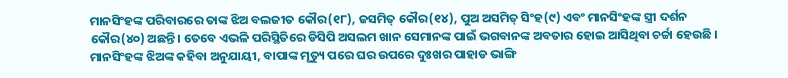ମାନସିଂହଙ୍କ ପରିବାରରେ ତାଙ୍କ ଝିଅ ବଲଜୀତ କୌର(୧୮), ଜସମିତ୍ କୌର(୧୪), ପୁଅ ଅସମିତ୍ ସିଂହ(୯) ଏବଂ ମାନସିଂହଙ୍କ ସ୍ତ୍ରୀ ଦର୍ଶନ କୌର(୪୦) ଅଛନ୍ତି । ତେବେ ଏଭଳି ପରିସ୍ଥିତିରେ ଡିସିପି ଅସଲମ ଖାନ ସେମାନଙ୍କ ପାଇଁ ଭଗବାନଙ୍କ ଅବତାର ହୋଇ ଆସିଥିବା ଚର୍ଚ୍ଚା ହେଉଛି । ମାନସିଂହଙ୍କ ଝିଅଙ୍କ କହିବା ଅନୁଯାୟୀ, ବାପାଙ୍କ ମୃତ୍ୟୁ ପରେ ଘର ଉପରେ ଦୁଃଖର ପାହାଡ ଭାଙ୍ଗି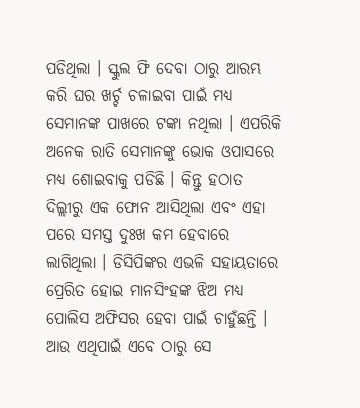ପଡିଥିଲା । ସ୍କୁଲ ଫି ଦେବା ଠାରୁ ଆରମ୍ଭ କରି ଘର ଖର୍ଚ୍ଚ ଚଳାଇବା ପାଇଁ ମଧ୍ୟ ସେମାନଙ୍କ ପାଖରେ ଟଙ୍କା ନଥିଲା । ଏପରିକି ଅନେକ ରାତି ସେମାନଙ୍କୁ ଭୋକ ଓପାସରେ ମଧ୍ୟ ଶୋଇବାକୁ ପଡିଛି । କିନ୍ତୁ ହଠାତ ଦିଲ୍ଲୀରୁ ଏକ ଫୋନ ଆସିଥିଲା ଏବଂ ଏହା ପରେ ସମସ୍ତ ଦୁଃଖ କମ ହେବାରେ ଲାଗିଥିଲା । ଡିସିପିଙ୍କର ଏଭଳି ସହାୟତାରେ ପ୍ରେରିତ ହୋଇ ମାନସିଂହଙ୍କ ଝିଅ ମଧ୍ୟ ପୋଲିସ ଅଫିସର ହେବା ପାଇଁ ଚାହୁଁଛନ୍ତି । ଆଉ ଏଥିପାଇଁ ଏବେ ଠାରୁ ସେ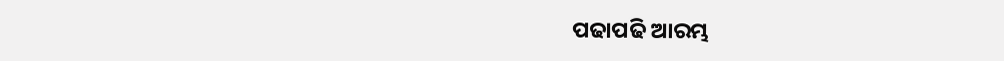ପଢାପଢି ଆରମ୍ଭ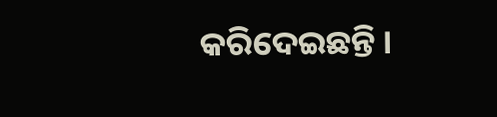କରିଦେଇଛନ୍ତି ।